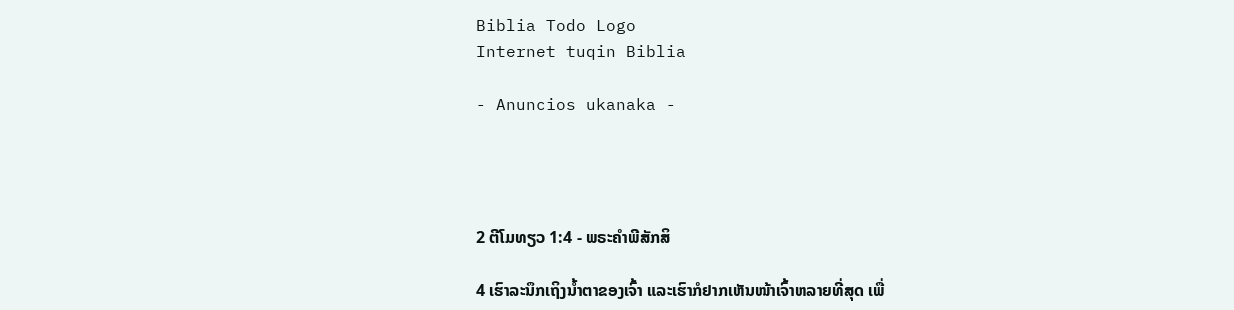Biblia Todo Logo
Internet tuqin Biblia

- Anuncios ukanaka -




2 ຕີໂມທຽວ 1:4 - ພຣະຄຳພີສັກສິ

4 ເຮົາລະນຶກເຖິງນໍ້າຕາຂອງເຈົ້າ ແລະເຮົາກໍຢາກເຫັນໜ້າເຈົ້າຫລາຍທີ່ສຸດ ເພື່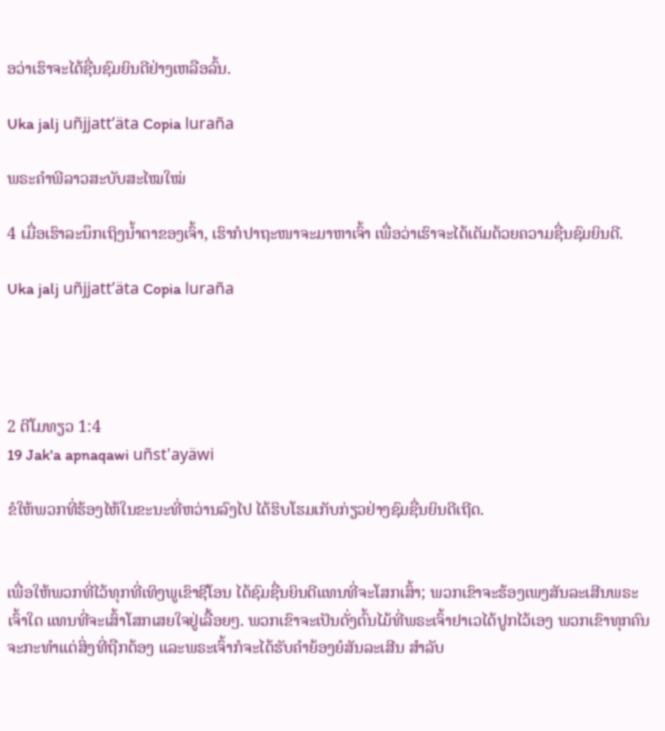ອວ່າເຮົາຈະໄດ້ຊື່ນຊົມຍິນດີຢ່າງເຫລືອລົ້ນ.

Uka jalj uñjjattʼäta Copia luraña

ພຣະຄຳພີລາວສະບັບສະໄໝໃໝ່

4 ເມື່ອເຮົາລະນຶກເຖິງນ້ຳຕາຂອງເຈົ້າ, ເຮົາກໍປາຖະໜາຈະມາຫາເຈົ້າ ເພື່ອວ່າເຮົາຈະໄດ້ເຕັມດ້ວຍຄວາມຊື່ນຊົມຍິນດີ.

Uka jalj uñjjattʼäta Copia luraña




2 ຕີໂມທຽວ 1:4
19 Jak'a apnaqawi uñst'ayäwi

ຂໍໃຫ້ພວກທີ່ຮ້ອງໄຫ້ໃນຂະນະທີ່ຫວ່ານລົງໄປ ໄດ້ຮິບໂຮມເກັບກ່ຽວຢ່າງຊົມຊື່ນຍິນດີເຖີດ.


ເພື່ອໃຫ້ພວກທີ່ໄວ້ທຸກທີ່ເທິງພູເຂົາຊີໂອນ ໄດ້ຊົມຊື່ນຍິນດີແທນທີ່ຈະໂສກເສົ້າ; ພວກເຂົາຈະຮ້ອງເພງສັນລະເສີນພຣະເຈົ້າໃດ ແທນທີ່ຈະເສົ້າໂສກເສຍໃຈຢູ່ເລື້ອຍໆ. ພວກເຂົາຈະເປັນດັ່ງຕົ້ນໄມ້ທີ່ພຣະເຈົ້າຢາເວໄດ້ປູກໄວ້ເອງ ພວກເຂົາທຸກຄົນຈະກະທຳແຕ່ສິ່ງທີ່ຖືກຕ້ອງ ແລະພຣະເຈົ້າກໍຈະໄດ້ຮັບຄຳຍ້ອງຍໍສັນລະເສີນ ສຳລັບ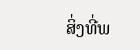ສິ່ງທີ່ພ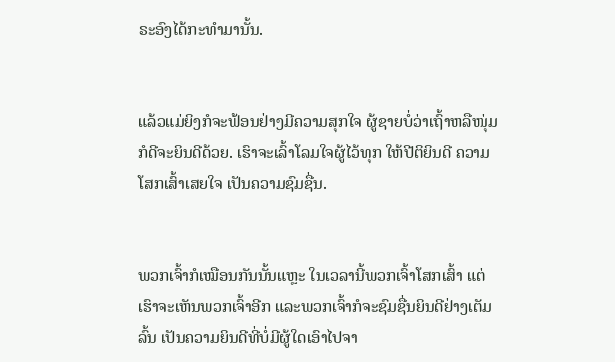ຣະອົງໄດ້ກະທຳມານັ້ນ.


ແລ້ວແມ່ຍິງກໍຈະຟ້ອນຢ່າງມີຄວາມສຸກໃຈ ຜູ້ຊາຍບໍ່ວ່າເຖົ້າຫລືໜຸ່ມກໍດີຈະຍິນດີດ້ວຍ. ເຮົາຈະເລົ້າໂລມໃຈຜູ້ໄວ້ທຸກ ໃຫ້ປີຕິຍິນດີ ຄວາມໂສກເສົ້າເສຍໃຈ ເປັນຄວາມຊົມຊື່ນ.


ພວກເຈົ້າກໍເໝືອນກັນນັ້ນແຫຼະ ໃນເວລານີ້ພວກເຈົ້າໂສກເສົ້າ ແຕ່ເຮົາຈະເຫັນພວກເຈົ້າອີກ ແລະພວກເຈົ້າກໍຈະຊົມຊື່ນຍິນດີຢ່າງເຕັມລົ້ນ ເປັນຄວາມຍິນດີທີ່ບໍ່ມີຜູ້ໃດເອົາໄປຈາ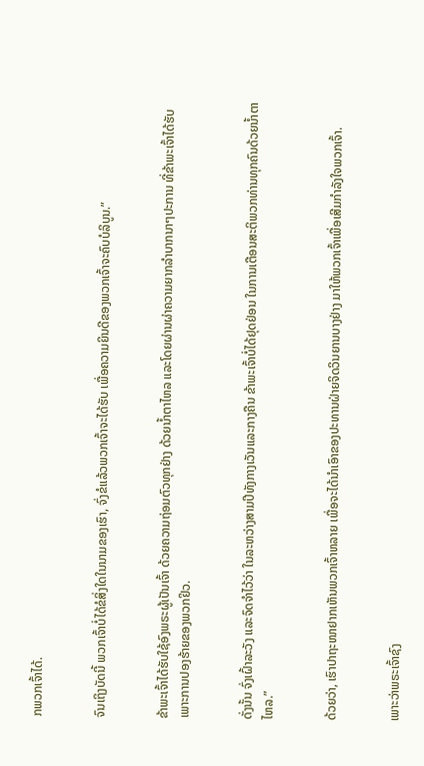ກພວກເຈົ້າໄດ້.


ຈົນເຖິງບັດນີ້ ພວກເຈົ້າບໍ່ໄດ້ຂໍສິ່ງໃດໃນນາມຂອງເຮົາ, ຈົ່ງຂໍແລ້ວພວກເຈົ້າຈະໄດ້ຮັບ ເພື່ອຄວາມຍິນດີຂອງພວກເຈົ້າຈະຄົບບໍລິບູນ.”


ຂ້າພະເຈົ້າໄດ້ຮັບໃຊ້ອົງພຣະຜູ້ເປັນເຈົ້າ ດ້ວຍຄວາມຖ່ອມຕົວທຸກຢ່າງ ດ້ວຍນໍ້າຕາໄຫລ ແລະໂດຍຜ່ານຜ່າຄວາມຍາກລຳບາກນາໆປະການ ທີ່ຂ້າພະເຈົ້າໄດ້ຮັບ ເພາະການປອງຮ້າຍຂອງພວກຢິວ.


ດັ່ງນັ້ນ ຈົ່ງເຝົ້າລະວັງ ແລະຈົດຈຳໄວ້ວ່າ ໃນລະຫວ່າງສາມປີທັງກາງເວັນແລະກາງຄືນ ຂ້າພະເຈົ້າບໍ່ໄດ້ຢຸດຢ່ອນ ໃນການເຕືອນສະຕິພວກທ່ານທຸກຄົນດ້ວຍນໍ້າຕາໄຫລ.”


ດ້ວຍວ່າ, ເຮົາປາຖະໜາຢາກເຫັນພວກເຈົ້າຫລາຍ ເພື່ອຈະໄດ້ນຳເອົາຂອງປະທານຝ່າຍຈິດວິນຍານບາງຢ່າງ ມາໃຫ້ພວກເຈົ້າເພື່ອເສີມກຳລັງໃຈພວກເຈົ້າ.


ເພາະວ່າພຣະເຈົ້າຊົງ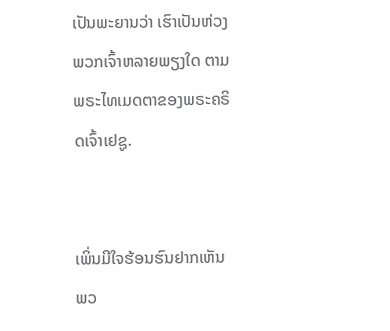ເປັນພະຍານວ່າ ເຮົາເປັນຫ່ວງພວກເຈົ້າຫລາຍພຽງໃດ ຕາມພຣະໄທເມດຕາຂອງພຣະຄຣິດເຈົ້າເຢຊູ.


ເພິ່ນມີໃຈຮ້ອນຮົນຢາກເຫັນພວ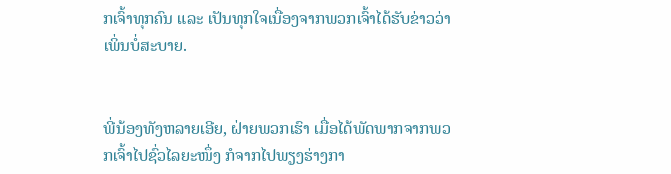ກເຈົ້າທຸກຄົນ ແລະ ເປັນທຸກໃຈເນື່ອງຈາກພວກເຈົ້າໄດ້ຮັບຂ່າວວ່າເພິ່ນບໍ່ສະບາຍ.


ພີ່ນ້ອງທັງຫລາຍເອີຍ, ຝ່າຍພວກເຮົາ ເມື່ອໄດ້ພັດພາກຈາກພວກເຈົ້າໄປຊົ່ວໄລຍະໜຶ່ງ ກໍຈາກໄປພຽງຮ່າງກາ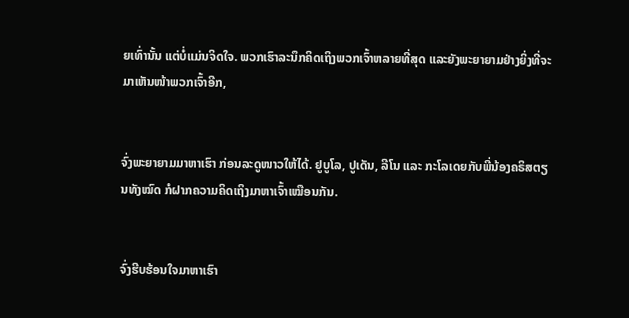ຍເທົ່ານັ້ນ ແຕ່ບໍ່ແມ່ນຈິດໃຈ. ພວກເຮົາລະນຶກຄິດເຖິງພວກເຈົ້າຫລາຍທີ່ສຸດ ແລະຍັງພະຍາຍາມຢ່າງຍິ່ງທີ່ຈະມາເຫັນໜ້າພວກເຈົ້າອີກ,


ຈົ່ງພະຍາຍາມມາຫາເຮົາ ກ່ອນລະດູໜາວໃຫ້ໄດ້. ຢູບູໂລ, ປູເດັນ, ລີໂນ ແລະ ກະໂລເດຍກັບພີ່ນ້ອງຄຣິສຕຽນທັງໝົດ ກໍຝາກຄວາມຄິດເຖິງມາຫາເຈົ້າເໝືອນກັນ.


ຈົ່ງຮີບຮ້ອນໃຈມາຫາເຮົາ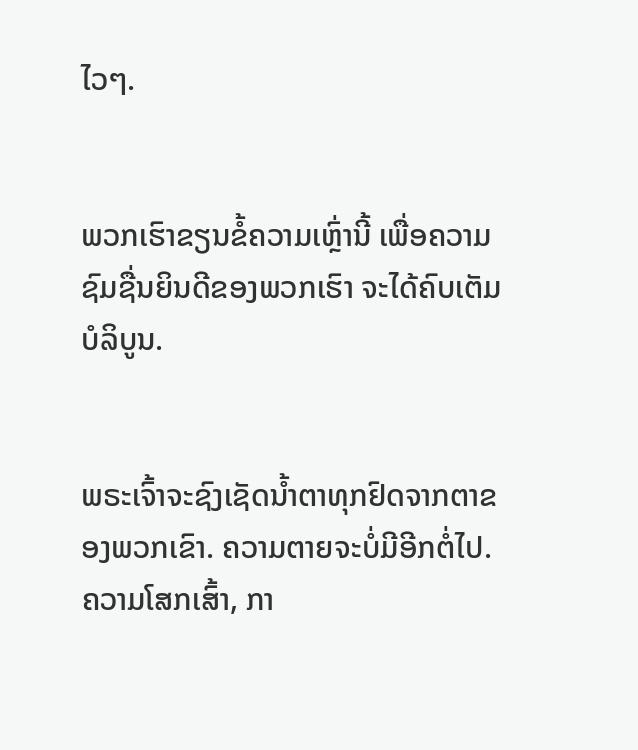ໄວໆ.


ພວກເຮົາຂຽນຂໍ້ຄວາມເຫຼົ່ານີ້ ເພື່ອຄວາມຊົມຊື່ນຍິນດີຂອງພວກເຮົາ ຈະໄດ້ຄົບເຕັມບໍລິບູນ.


ພຣະເຈົ້າຈະຊົງເຊັດນໍ້າຕາທຸກຢົດຈາກຕາຂອງພວກເຂົາ. ຄວາມຕາຍຈະບໍ່ມີອີກຕໍ່ໄປ. ຄວາມໂສກເສົ້າ, ກາ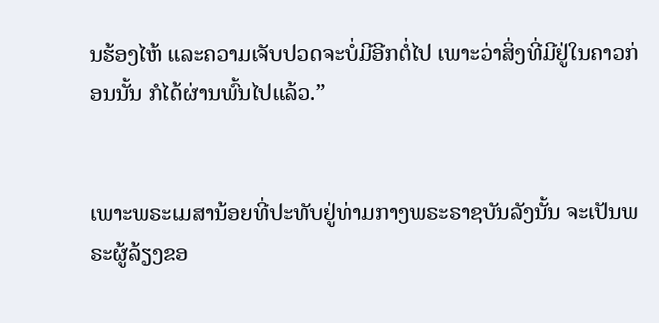ນຮ້ອງໄຫ້ ແລະຄວາມເຈັບປວດຈະບໍ່ມີອີກຕໍ່ໄປ ເພາະວ່າສິ່ງທີ່ມີຢູ່ໃນຄາວກ່ອນນັ້ນ ກໍໄດ້ຜ່ານພົ້ນໄປແລ້ວ.”


ເພາະພຣະເມສານ້ອຍທີ່ປະທັບຢູ່ທ່າມກາງພຣະຣາຊບັນລັງນັ້ນ ຈະເປັນພຣະຜູ້ລ້ຽງຂອ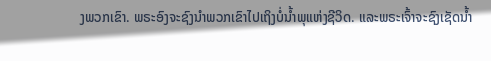ງພວກເຂົາ. ພຣະອົງຈະຊົງນຳພວກເຂົາໄປເຖິງບໍ່ນໍ້າພຸແຫ່ງຊີວິດ. ແລະພຣະເຈົ້າຈະຊົງເຊັດນໍ້າ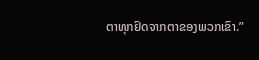ຕາທຸກຢົດຈາກຕາຂອງພວກເຂົາ.”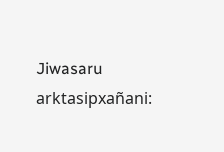Jiwasaru arktasipxañani: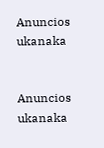Anuncios ukanaka


Anuncios ukanaka